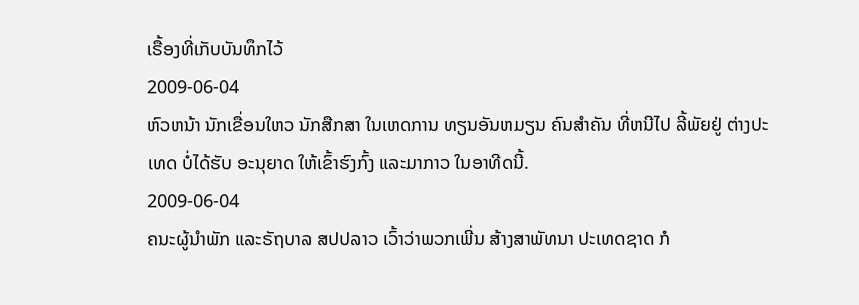ເຣື້ອງທີ່ເກັບບັນທຶກໄວ້
2009-06-04
ຫົວຫນ້າ ນັກເຂື່ອນໃຫວ ນັກສືກສາ ໃນເຫດການ ທຽນອັນຫມຽນ ຄົນສຳຄັນ ທີ່ຫນີໄປ ລີ້ພັຍຢູ່ ຕ່າງປະເທດ ບໍ່ໄດ້ຮັບ ອະນຸຍາດ ໃຫ້ເຂົ້າຮົງກົ້ງ ແລະມາກາວ ໃນອາທີດນີ້.
2009-06-04
ຄນະຜູ້ນຳພັກ ແລະຣັຖບາລ ສປປລາວ ເວົ້າວ່າພວກເພີ່ນ ສ້າງສາພັທນາ ປະເທດຊາດ ກໍ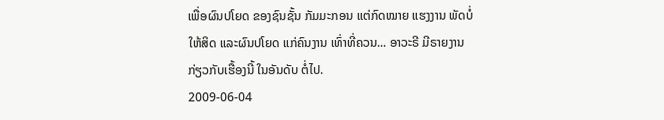ເພື່ອຜົນປໂຍດ ຂອງຊົນຊັ້ນ ກັມມະກອນ ແຕ່ກົດໝາຍ ແຮງງານ ພັດບໍ່ໃຫ້ສິດ ແລະຜົນປໂຍດ ແກ່ຄົນງານ ເທົ່າທີ່ຄວນ... ອາວະຣີ ມີຣາຍງານ ກ່ຽວກັບເຮື້ອງນີ້ ໃນອັນດັບ ຕໍ່ໄປ.
2009-06-04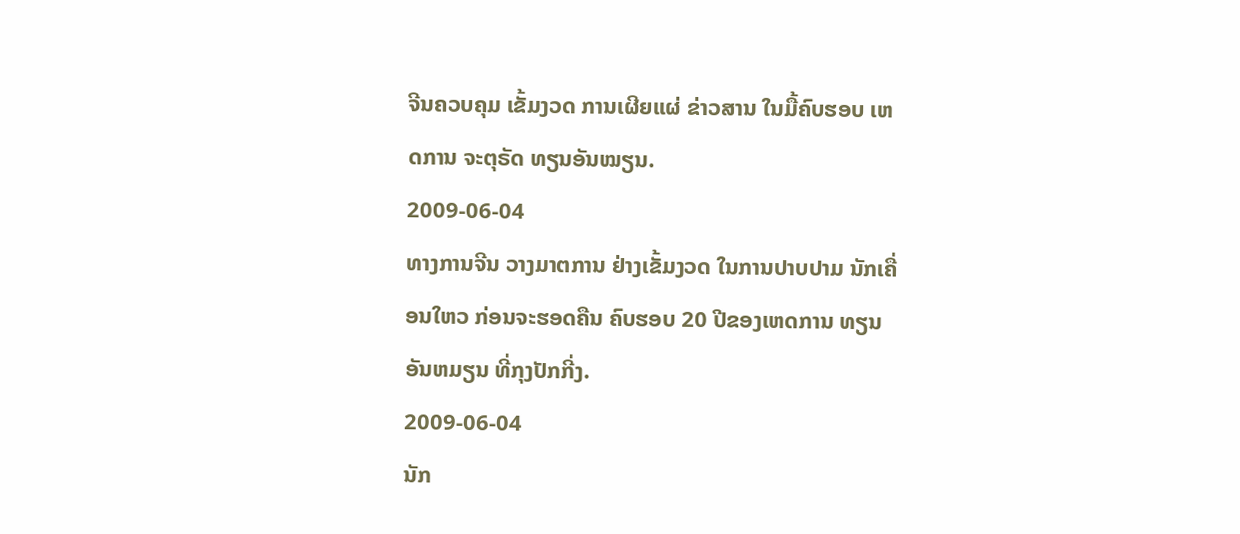ຈີນຄວບຄຸມ ເຂັ້ມງວດ ການເຜີຍແຜ່ ຂ່າວສານ ໃນມື້ຄົບຮອບ ເຫດການ ຈະຕຸຣັດ ທຽນອັນໝຽນ.
2009-06-04
ທາງການຈີນ ວາງມາຕການ ຢ່າງເຂັ້ມງວດ ໃນການປາບປາມ ນັກເຄື່ອນໃຫວ ກ່ອນຈະຮອດຄືນ ຄົບຮອບ 20 ປີຂອງເຫດການ ທຽນອັນຫມຽນ ທີ່ກຸງປັກກີ່ງ.
2009-06-04
ນັກ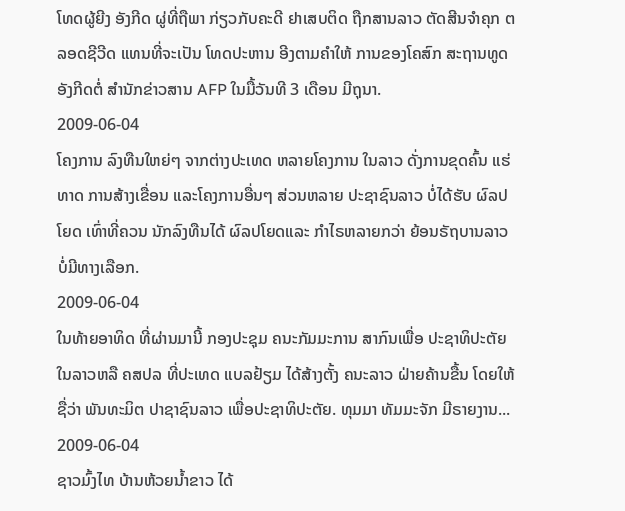ໂທດຜູ້ຍີງ ອັງກີດ ຜູ່ທີ່ຖືພາ ກ່ຽວກັບຄະດີ ຢາເສບຕິດ ຖືກສານລາວ ຕັດສີນຈຳຄຸກ ຕລອດຊີວີດ ແທນທີ່ຈະເປັນ ໂທດປະຫານ ອີງຕາມຄຳໃຫ້ ການຂອງໂຄສົກ ສະຖານທູດ ອັງກີດຕໍ່ ສຳນັກຂ່າວສານ AFP ໃນມື້ວັນທີ 3 ເດືອນ ມີຖຸນາ.
2009-06-04
ໂຄງການ ລົງທືນໃຫຍ່ໆ ຈາກຕ່າງປະເທດ ຫລາຍໂຄງການ ໃນລາວ ດັ່ງການຂຸດຄົ້ນ ແຮ່ທາດ ການສ້າງເຂື່ອນ ແລະໂຄງການອື່ນໆ ສ່ວນຫລາຍ ປະຊາຊົນລາວ ບໍ່ໄດ້ຮັບ ຜົລປໂຍດ ເທົ່າທີ່ຄວນ ນັກລົງທືນໄດ້ ຜົລປໂຍດແລະ ກຳໄຣຫລາຍກວ່າ ຍ້ອນຣັຖບານລາວ ບໍ່ມີທາງເລືອກ.
2009-06-04
ໃນທ້າຍອາທິດ ທີ່ຜ່ານມານີ້ ກອງປະຊຸມ ຄນະກັມມະການ ສາກົນເພື່ອ ປະຊາທິປະຕັຍ ໃນລາວຫລື ຄສປລ ທີ່ປະເທດ ແບລຢ້ຽມ ໄດ້ສ້າງຕັ້ງ ຄນະລາວ ຝ່າຍຄ້ານຂື້ນ ໂດຍໃຫ້ຊື່ວ່າ ພັນທະມິຕ ປາຊາຊົນລາວ ເພື່ອປະຊາທິປະຕັຍ. ທຸມມາ ທັມມະຈັກ ມີຣາຍງານ...
2009-06-04
ຊາວມົ້ງໄທ ບ້ານຫ້ວຍນ້ຳຂາວ ໄດ້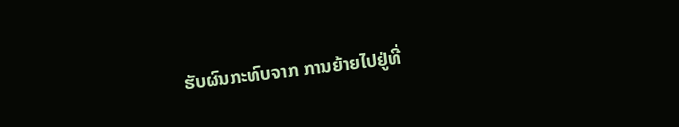ຮັບຜົນກະທົບຈາກ ການຍ້າຍໄປຢູ່ທີ່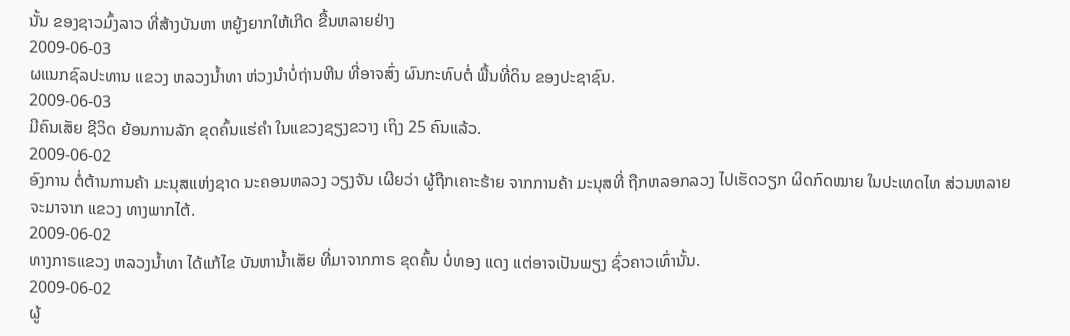ນັ້ນ ຂອງຊາວມົ້ງລາວ ທີ່ສ້າງບັນຫາ ຫຍູ້ງຍາກໃຫ້ເກີດ ຂື້ນຫລາຍຢ່າງ
2009-06-03
ຜແນກຊົລປະທານ ແຂວງ ຫລວງນ້ຳທາ ຫ່ວງນຳບໍ່ຖ່ານຫີນ ທີ່ອາຈສົ່ງ ຜົນກະທົບຕໍ່ ພື້ນທີ່ດິນ ຂອງປະຊາຊົນ.
2009-06-03
ມີຄົນເສັຍ ຊີວິດ ຍ້ອນການລັກ ຂຸດຄົ້ນແຮ່ຄຳ ໃນແຂວງຊຽງຂວາງ ເຖິງ 25 ຄົນແລ້ວ.
2009-06-02
ອົງການ ຕໍ່ຕ້ານການຄ້າ ມະນຸສແຫ່ງຊາດ ນະຄອນຫລວງ ວຽງຈັນ ເຜີຍວ່າ ຜູ້ຖືກເຄາະຮ້າຍ ຈາກການຄ້າ ມະນຸສທີ່ ຖືກຫລອກລວງ ໄປເຮັດວຽກ ຜິດກົດໝາຍ ໃນປະເທດໄທ ສ່ວນຫລາຍ ຈະມາຈາກ ແຂວງ ທາງພາກໄຕ້.
2009-06-02
ທາງກາຣແຂວງ ຫລວງນ້ຳທາ ໄດ້ແກ້ໄຂ ບັນຫານ້ຳເສັຍ ທີ່ມາຈາກກາຣ ຂຸດຄົ້ນ ບໍ່ທອງ ແດງ ແຕ່ອາຈເປັນພຽງ ຊົ່ວຄາວເທົ່ານັ້ນ.
2009-06-02
ຜູ້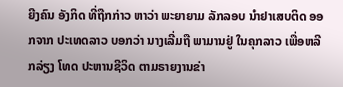ຍີງຄົນ ອັງກິດ ທີ່ຖືກກ່າວ ຫາວ່າ ພະຍາຍາມ ລັກລອບ ນໍາຢາເສບຕິດ ອອກຈາກ ປະເທດລາວ ບອກວ່າ ນາງເລີ່ມຖື ພາມານຢູ່ ໃນຄຸກລາວ ເພື່ອຫລີກລ່ຽງ ໂທດ ປະຫານຊີວິດ ຕາມຣາຍງານຂ່າ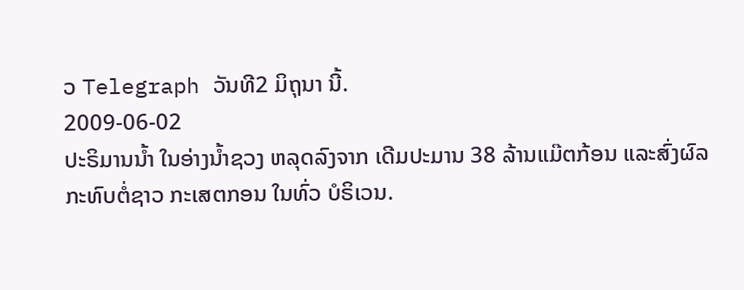ວ Telegraph ວັນທີ2 ມິຖຸນາ ນີ້.
2009-06-02
ປະຣິມານນ້ຳ ໃນອ່າງນ້ຳຊວງ ຫລຸດລົງຈາກ ເດີມປະມານ 38 ລ້ານແມ໊ຕກ້ອນ ແລະສົ່ງຜົລ ກະທົບຕໍ່ຊາວ ກະເສຕກອນ ໃນທົ່ວ ບໍຣິເວນ.